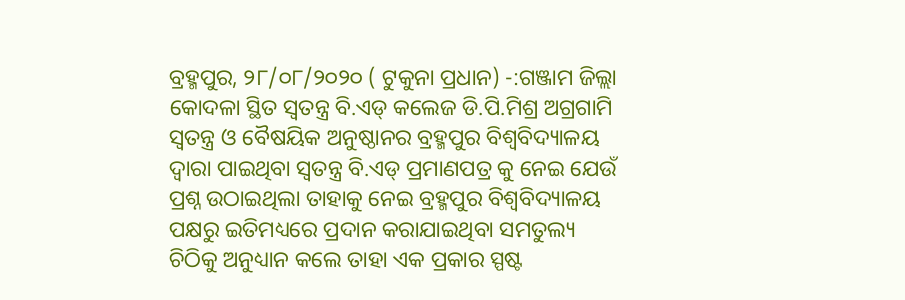ବ୍ରହ୍ମପୁର, ୨୮/୦୮/୨୦୨୦ ( ଟୁକୁନା ପ୍ରଧାନ) -:ଗଞ୍ଜାମ ଜିଲ୍ଲା କୋଦଳା ସ୍ଥିତ ସ୍ୱତନ୍ତ୍ର ବି.ଏଡ୍ କଲେଜ ଡି.ପି.ମିଶ୍ର ଅଗ୍ରଗାମି ସ୍ୱତନ୍ତ୍ର ଓ ବୈଷୟିକ ଅନୁଷ୍ଠାନର ବ୍ରହ୍ମପୁର ବିଶ୍ୱବିଦ୍ୟାଳୟ ଦ୍ୱାରା ପାଇଥିବା ସ୍ୱତନ୍ତ୍ର ବି.ଏଡ୍ ପ୍ରମାଣପତ୍ର କୁ ନେଇ ଯେଉଁ ପ୍ରଶ୍ନ ଉଠାଇଥିଲା ତାହାକୁ ନେଇ ବ୍ରହ୍ମପୁର ବିଶ୍ୱବିଦ୍ୟାଳୟ ପକ୍ଷରୁ ଇତିମଧ୍ୟରେ ପ୍ରଦାନ କରାଯାଇଥିବା ସମତୁଲ୍ୟ ଚିଠିକୁ ଅନୁଧ୍ୟାନ କଲେ ତାହା ଏକ ପ୍ରକାର ସ୍ପଷ୍ଟ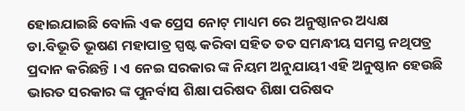ହୋଇଯାଇଛି ବୋଲି ଏକ ପ୍ରେସ ନୋଟ୍ ମାଧ୍ୟମ ରେ ଅନୁଷ୍ଠାନର ଅଧ୍ୟକ୍ଷ ଡା.ବିଭୂତି ଭୂଷଣ ମହାପାତ୍ର ସ୍ପଷ୍ଟ କରିବା ସହିତ ତତ ସମନ୍ଧୀୟ ସମସ୍ତ ନଥିପତ୍ର ପ୍ରଦାନ କରିଛନ୍ତି । ଏ ନେଇ ସରକାର ଙ୍କ ନିୟମ ଅନୁଯାୟୀ ଏହି ଅନୁଷ୍ଠାନ ହେଉଛି ଭାରତ ସରକାର ଙ୍କ ପୁନର୍ବାସ ଶିକ୍ଷା ପରିଷଦ ଶିକ୍ଷା ପରିଷଦ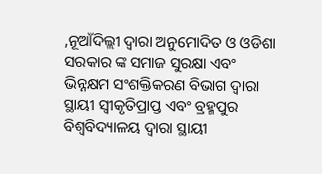,ନୂଆଁଦିଲ୍ଲୀ ଦ୍ୱାରା ଅନୁମୋଦିତ ଓ ଓଡିଶା ସରକାର ଙ୍କ ସମାଜ ସୁରକ୍ଷା ଏବଂ ଭିନ୍ନକ୍ଷମ ସଂଶକ୍ତିକରଣ ବିଭାଗ ଦ୍ୱାରା ସ୍ଥାୟୀ ସ୍ୱୀକୃତିପ୍ରାପ୍ତ ଏବଂ ବ୍ରହ୍ମପୁର ବିଶ୍ୱବିଦ୍ୟାଳୟ ଦ୍ୱାରା ସ୍ଥାୟୀ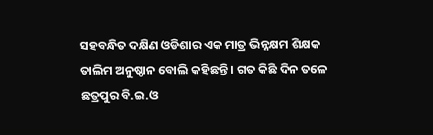ସହବନ୍ଧିତ ଦକ୍ଷିଣ ଓଡିଶାର ଏକ ମାତ୍ର ଭିନ୍ନକ୍ଷମ ଶିକ୍ଷକ ତାଲିମ ଅନୁଷ୍ଠାନ ବୋଲି କହିଛନ୍ତି । ଗତ କିଛି ଦିନ ତଳେ ଛତ୍ରପୁର ବି.ଇ.ଓ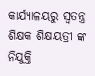କାର୍ଯ୍ୟାଳୟରୁ ସ୍ୱତନ୍ତ୍ର ଶିକ୍ଷକ ଶିକ୍ଷୟତ୍ରୀ ଙ୍କ ନିଯୁକ୍ତି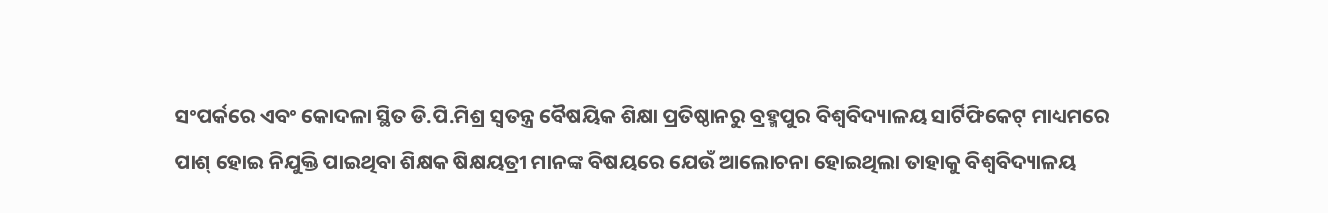ସଂପର୍କରେ ଏବଂ କୋଦଳା ସ୍ଥିତ ଡି.ପି.ମିଶ୍ର ସ୍ୱତନ୍ତ୍ର ବୈଷୟିକ ଶିକ୍ଷା ପ୍ରତିଷ୍ଠାନରୁ ବ୍ରହ୍ମପୁର ବିଶ୍ୱବିଦ୍ୟାଳୟ ସାର୍ଟିଫିକେଟ୍ ମାଧ୍ୟମରେ ପାଶ୍ ହୋଇ ନିଯୁକ୍ତି ପାଇଥିବା ଶିକ୍ଷକ ଷିକ୍ଷୟତ୍ରୀ ମାନଙ୍କ ବିଷୟରେ ଯେଉଁ ଆଲୋଚନା ହୋଇଥିଲା ତାହାକୁ ବିଶ୍ୱବିଦ୍ୟାଳୟ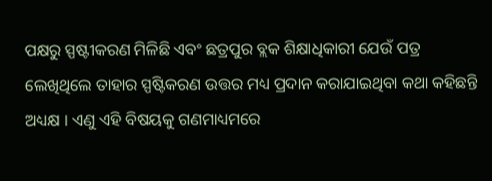ପକ୍ଷରୁ ସ୍ପଷ୍ଟୀକରଣ ମିଳିଛି ଏବଂ ଛତ୍ରପୁର ବ୍ଲକ ଶିକ୍ଷାଧିକାରୀ ଯେଉଁ ପତ୍ର ଲେଖିଥିଲେ ତାହାର ସ୍ପଷ୍ଟିକରଣ ଉତ୍ତର ମଧ୍ୟ ପ୍ରଦାନ କରାଯାଇଥିବା କଥା କହିଛନ୍ତି ଅଧ୍ୟକ୍ଷ । ଏଣୁ ଏହି ବିଷୟକୁ ଗଣମାଧ୍ୟମରେ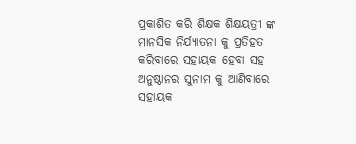ପ୍ରକାଶିତ କରି ଶିକ୍ଷକ ଶିକ୍ଷୟତ୍ରୀ ଙ୍କ ମାନସିକ ନିର୍ଯ୍ୟାତନା କୁ ପ୍ରତିହତ କରିବାରେ ସହାୟକ ହେବା ସହ ଅନୁଷ୍ଠାନର ସୁନାମ କୁ ଆଣିବାରେ ସହାୟକ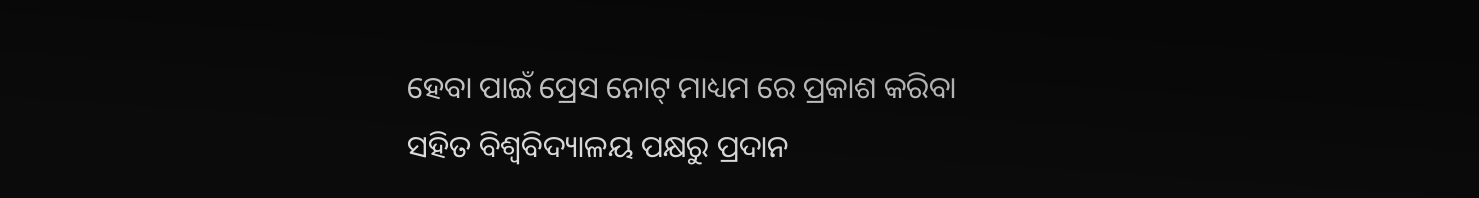ହେବା ପାଇଁ ପ୍ରେସ ନୋଟ୍ ମାଧ୍ୟମ ରେ ପ୍ରକାଶ କରିବା ସହିତ ବିଶ୍ୱବିଦ୍ୟାଳୟ ପକ୍ଷରୁ ପ୍ରଦାନ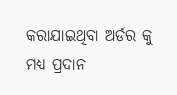କରାଯାଇଥିବା ଅର୍ଡର କୁ ମଧ୍ୟ ପ୍ରଦାନ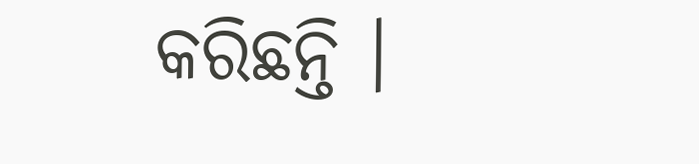କରିଛନ୍ତି ।